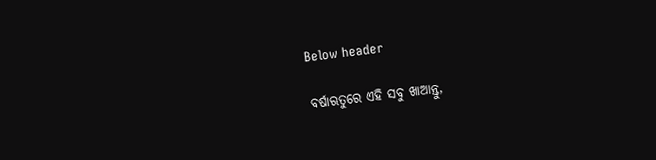Below header

ବର୍ଷାଋତୁରେ ଏହି ସବୁ ଖାଆନ୍ତୁ,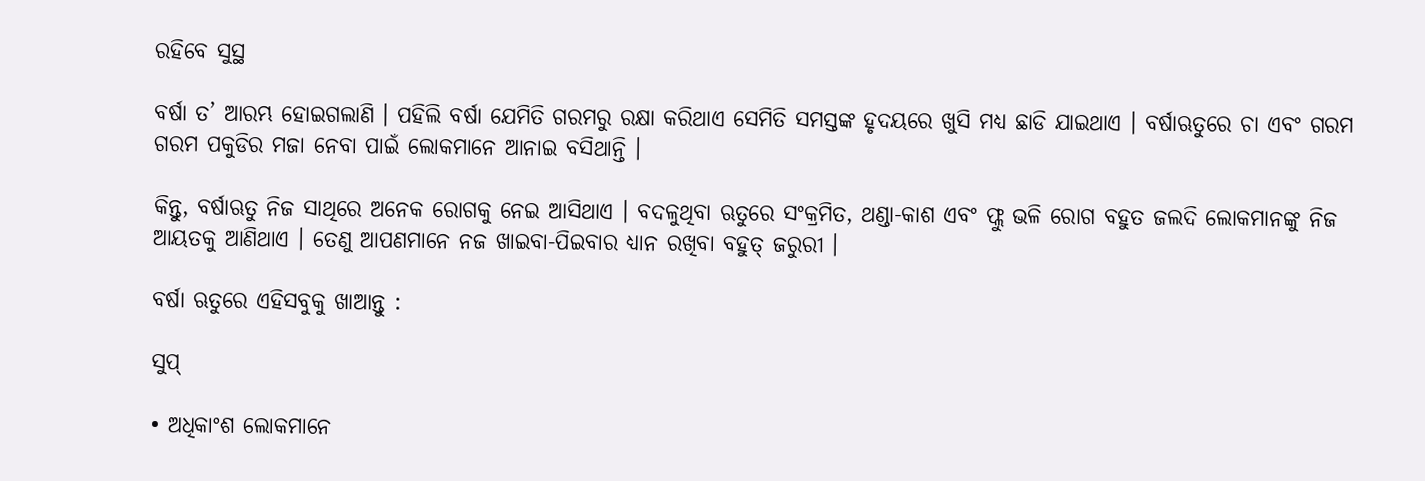ରହିବେ ସୁସ୍ଥ

ବର୍ଷା ତ’ ଆରମ୍ଭ ହୋଇଗଲାଣି । ପହିଲି ବର୍ଷା ଯେମିତି ଗରମରୁ ରକ୍ଷା କରିଥାଏ ସେମିତି ସମସ୍ତଙ୍କ ହୃଦୟରେ ଖୁସି ମଧ୍ୟ ଛାଡି ଯାଇଥାଏ । ବର୍ଷାଋତୁରେ ଚା ଏବଂ ଗରମ ଗରମ ପକୁଡିର ମଜା ନେବା ପାଇଁ ଲୋକମାନେ ଆନାଇ ବସିଥାନ୍ତି ।

କିନ୍ତୁ, ବର୍ଷାଋତୁ ନିଜ ସାଥିରେ ଅନେକ ରୋଗକୁ ନେଇ ଆସିଥାଏ । ବଦଳୁଥିବା ଋତୁରେ ସଂକ୍ରମିତ, ଥଣ୍ଡା-କାଶ ଏବଂ ଫ୍ଲୁ ଭଳି ରୋଗ ବହୁତ ଜଲଦି ଲୋକମାନଙ୍କୁ ନିଜ ଆୟତକୁ ଆଣିଥାଏ । ତେଣୁ ଆପଣମାନେ ନଜ ଖାଇବା-ପିଇବାର ଧ୍ୟାନ ରଖିବା ବହୁତ୍ ଜରୁରୀ ।

ବର୍ଷା ଋତୁରେ ଏହିସବୁକୁ ଖାଆନ୍ତୁ :

ସୁପ୍

• ଅଧିକାଂଶ ଲୋକମାନେ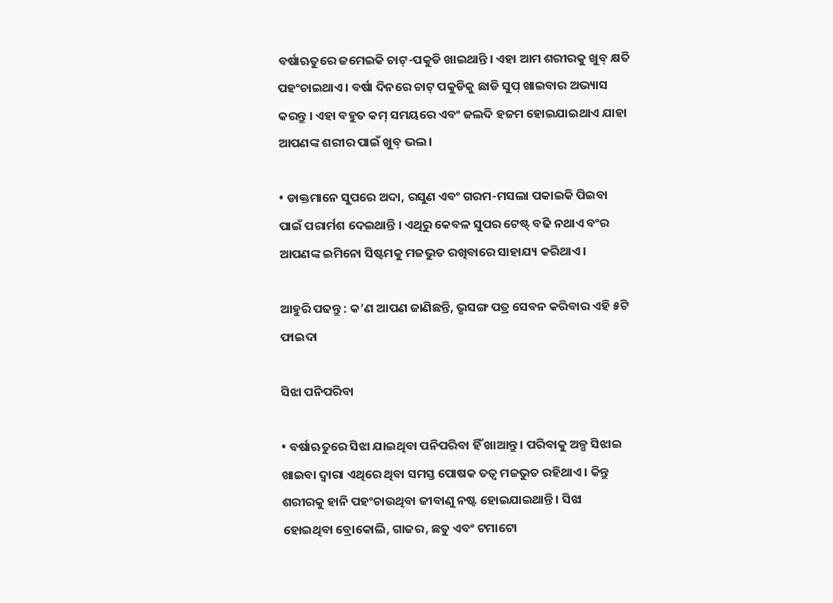ବର୍ଷାଋତୁରେ ଜମେଇକି ଚାଟ୍-ପକୁଡି ଖାଇଥାନ୍ତି । ଏହା ଆମ ଶରୀରକୁ ଖୁବ୍ କ୍ଷତି ପହଂଚାଇଥାଏ । ବର୍ଷା ଦିନରେ ଚାଟ୍ ପକୁଡିକୁ ଛାଡି ସୁପ୍ ଖାଇବାର ଅଭ୍ୟାସ କରନ୍ତୁ । ଏହା ବହୁତ କମ୍ ସମୟରେ ଏବଂ ଜଲଦି ହଜମ ହୋଇଯାଇଥାଏ ଯାହା ଆପଣଙ୍କ ଶରୀର ପାଇଁ ଖୁବ୍ ଭଲ ।

• ଡାକ୍ତମାନେ ସୁପରେ ଅଦା, ରସୁଣ ଏବଂ ଗରମ-ମସଲା ପକାଇକି ପିଇବା ପାଇଁ ପରାର୍ମଶ ଦେଇଥାନ୍ତି । ଏଥିରୁ କେବଳ ସୁପର ଟେଷ୍ଟ୍ ବଢି ନଥାଏ ବଂର ଆପଣଙ୍କ ଇମିନୋ ସିଷ୍ଟମକୁ ମଜଭୁତ ରଖିବାରେ ସାହାଯ୍ୟ କରିଥାଏ ।

ଆହୁରି ପଢନ୍ତୁ : କ’ଣ ଆପଣ ଜାଣିଛନ୍ତି, ଭୃସଙ୍ଗ ପତ୍ର ସେବନ କରିବାର ଏହି ୫ଟି ଫାଇଦା

ସିଝା ପନିପରିବା

• ବର୍ଷାଋତୁରେ ସିଝା ଯାଇଥିବା ପନିପରିବା ହିଁ ଖାଆନ୍ତୁ । ପରିବାକୁ ଅଳ୍ପ ସିଝାଇ ଖାଇବା ଦ୍ବାରା ଏଥିରେ ଥିବା ସମସ୍ତ ପୋଷକ ତତ୍ବ ମଜଭୁତ ରହିଥାଏ । କିନ୍ତୁ ଶରୀରକୁ ହାନି ପହଂଚାଉଥିବା ଜୀବାଣୁ ନଷ୍ଟ ହୋଇଯାଇଥାନ୍ତି । ସିଝା ହୋଇଥିବା ବ୍ରୋକୋଲି, ଗାଜର, ଛତୁ ଏବଂ ଟମାଟୋ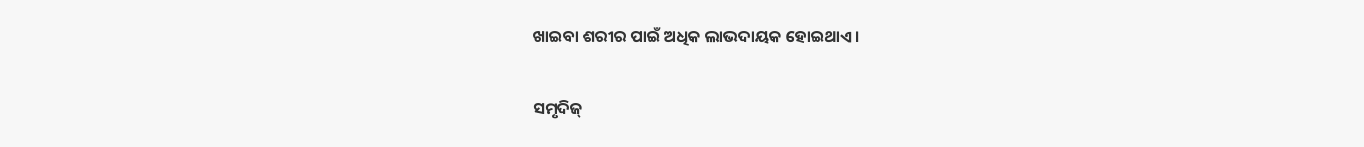ଖାଇବା ଶରୀର ପାଇଁ ଅଧିକ ଲାଭଦାୟକ ହୋଇଥାଏ ।

ସମୃଦିଜ୍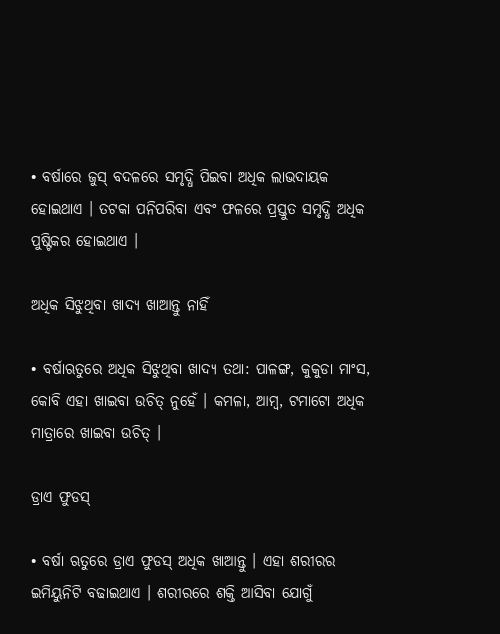• ବର୍ଷାରେ ଜୁସ୍ ବଦଳରେ ସମୃଦ୍ଧି ପିଇବା ଅଧିକ ଲାଭଦାୟକ ହୋଇଥାଏ । ତଟକା ପନିପରିବା ଏବଂ ଫଳରେ ପ୍ରସ୍ତୁତ ସମୃଦ୍ଧି ଅଧିକ ପୁଷ୍ଟିକର ହୋଇଥାଏ ।

ଅଧିକ ସିଝୁଥିବା ଖାଦ୍ୟ ଖାଆନ୍ତୁ ନାହିଁ

• ବର୍ଷାଋତୁରେ ଅଧିକ ସିଝୁଥିବା ଖାଦ୍ୟ ତଥା: ପାଳଙ୍ଗ, କୁକୁଡା ମାଂସ, କୋବି ଏହା ଖାଇବା ଉଚିତ୍ ନୁହେଁ । କମଳା, ଆମ୍ବ, ଟମାଟୋ ଅଧିକ ମାତ୍ରାରେ ଖାଇବା ଉଚିତ୍ ।

ଡ୍ରାଏ ଫୁଡସ୍

• ବର୍ଷା ଋତୁରେ ଡ୍ରାଏ ଫୁଡସ୍ ଅଧିକ ଖାଆନ୍ତୁ । ଏହା ଶରୀରର ଇମିୟୁନିଟି ବଢାଇଥାଏ । ଶରୀରରେ ଶକ୍ତି ଆସିବା ଯୋଗୁଁ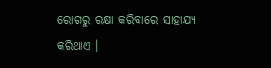ରୋଗରୁ ରକ୍ଷା କରିବାରେ ସାହାଯ୍ୟ କରିଥାଏ ।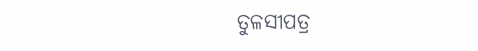ତୁଳସୀପତ୍ର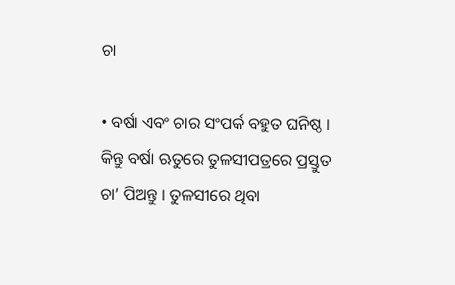ଚା

• ବର୍ଷା ଏବଂ ଚାର ସଂପର୍କ ବହୁତ ଘନିଷ୍ଠ । କିନ୍ତୁ ବର୍ଷା ଋତୁରେ ତୁଳସୀପତ୍ରରେ ପ୍ରସ୍ତୁତ ଚା’ ପିଅନ୍ତୁ । ତୁଳସୀରେ ଥିବା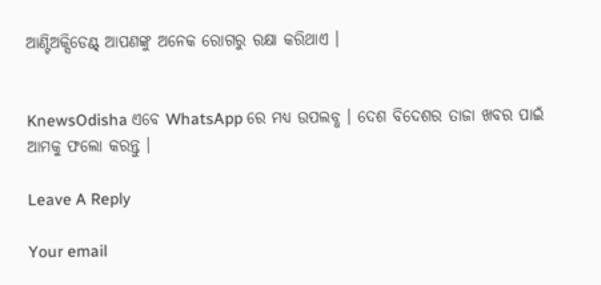ଆଣ୍ଟିଅକ୍ସିଡେଣ୍ଟ୍ ଆପଣଙ୍କୁ ଅନେକ ରୋଗରୁ ରକ୍ଷା କରିଥାଏ ।


KnewsOdisha ଏବେ WhatsApp ରେ ମଧ୍ୟ ଉପଲବ୍ଧ । ଦେଶ ବିଦେଶର ତାଜା ଖବର ପାଇଁ ଆମକୁ ଫଲୋ କରନ୍ତୁ ।

Leave A Reply

Your email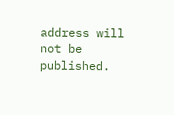address will not be published.